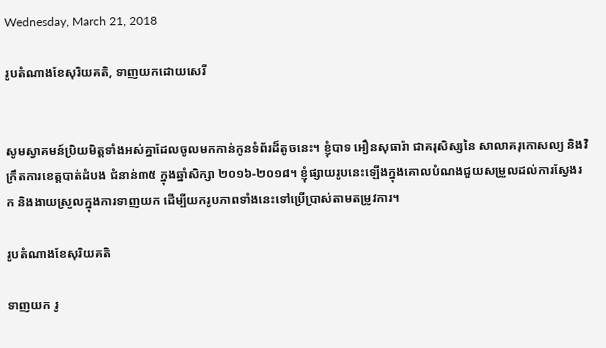Wednesday, March 21, 2018

រូបតំណាងខែសុរិយគតិ, ទាញយកដោយសេរី


សូមស្វាគមន៍ប្រិយមិត្តទាំងអស់គ្នាដែលចូលមកកាន់កូនទំព័រដ៏តូចនេះ។ ខ្ញុំបាទ អឿនសុធារ៉ា ជាគរុសិស្សនៃ សាលាគរុកោសល្យ និងវិក្រឹតការខេត្តបាត់ដំបង ជំនាន់៣៥ ក្នុងឆ្នាំសិក្សា ២០១៦-២០១៨។ ខ្ញុំផ្សាយរូបនេះឡើងក្នុងគោលបំណងជួយសម្រួលដល់ការស្វែងរក និងងាយស្រួលក្នុងការទាញយក ដើម្បីយករូបភាពទាំងនេះទៅប្រើប្រាស់តាមតម្រូវការ។

រូបតំណាងខែសុរិយគតិ

ទាញយក រូ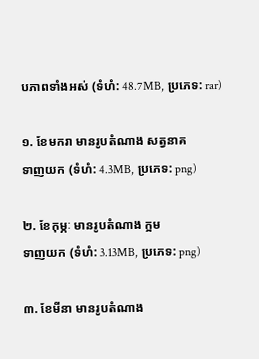បភាពទាំងអស់ (ទំហំ: 48.7MB, ប្រភេទ: rar)

១. ខែមករា មានរូបតំណាង សត្វនាគ
ទាញយក (ទំហំ: 4.3MB, ប្រភេទ: png)

២. ខែកុម្ភៈ មានរូបតំណាង ក្អម
ទាញយក (ទំហំ: 3.13MB, ប្រភេទ: png)

៣. ខែមីនា មានរូបតំណាង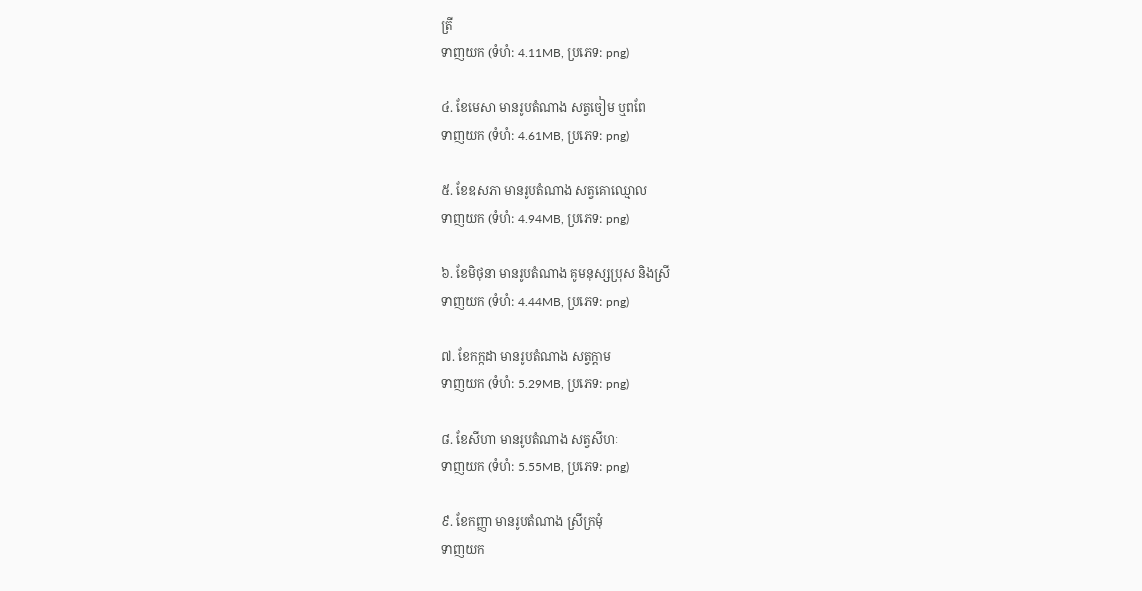ត្រី
ទាញយក (ទំហំ: 4.11MB, ប្រភេទ: png)

៤. ខែមេសា មានរូបតំណាង សត្វចៀម ឬពពែ
ទាញយក (ទំហំ: 4.61MB, ប្រភេទ: png)

៥. ខែឧសភា មានរូបតំណាង សត្វគោឈ្មោល
ទាញយក (ទំហំ: 4.94MB, ប្រភេទ: png)

៦. ខែមិថុនា មានរូបតំណាង គូមនុស្សប្រុស និងស្រី
ទាញយក (ទំហំ: 4.44MB, ប្រភេទ: png)

៧. ខែកក្កដា មានរូបតំណាង សត្វក្ដាម
ទាញយក (ទំហំ: 5.29MB, ប្រភេទ: png)

៨. ខែសីហា មានរូបតំណាង សត្វសីហៈ
ទាញយក (ទំហំ: 5.55MB, ប្រភេទ: png)

៩. ខែកញ្ញា មានរូបតំណាង ស្រីក្រមុំ
ទាញយក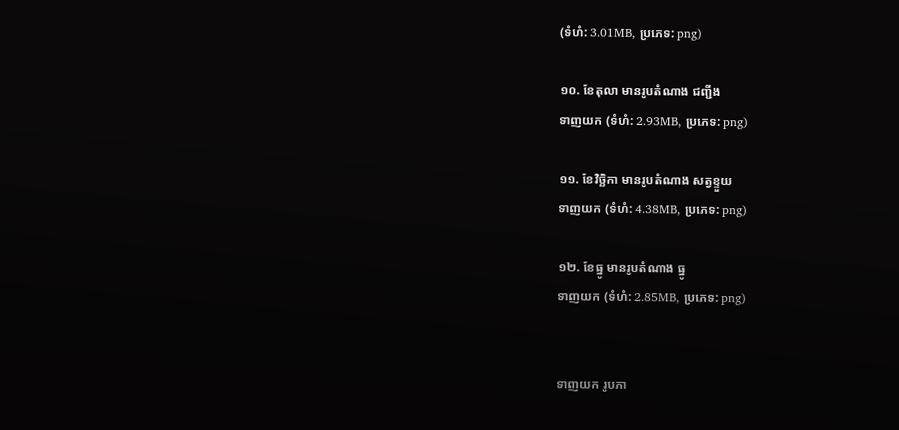(ទំហំ: 3.01MB, ប្រភេទ: png)

១០. ខែតុលា មានរូបតំណាង ជញ្ជីង
ទាញយក (ទំហំ: 2.93MB, ប្រភេទ: png)

១១. ខែវិច្ឆិកា មានរូបតំណាង សត្វខ្ទួយ
ទាញយក (ទំហំ: 4.38MB, ប្រភេទ: png)

១២. ខែធ្នូ មានរូបតំណាង ធ្នូ
ទាញយក (ទំហំ: 2.85MB, ប្រភេទ: png)


ទាញយក រូបភា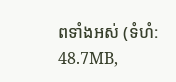ពទាំងអស់ (ទំហំ: 48.7MB,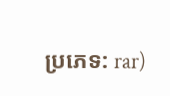ប្រភេទ: rar)